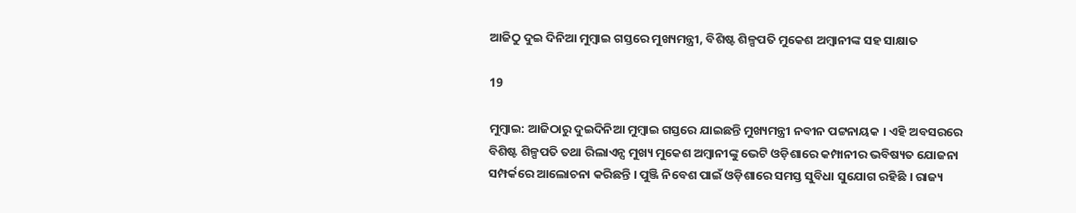ଆଜିଠୁ ଦୁଇ ଦିନିଆ ମୁମ୍ବାଇ ଗସ୍ତରେ ମୁଖ୍ୟମନ୍ତ୍ରୀ, ବିଶିଷ୍ଟ ଶିଳ୍ପପତି ମୁକେଶ ଅମ୍ବାନୀଙ୍କ ସହ ସାକ୍ଷାତ

19

ମୁମ୍ବାଇ: ଆଜିଠାରୁ ଦୁଇଦିନିଆ ମୁମ୍ବାଇ ଗସ୍ତରେ ଯାଇଛନ୍ତି ମୁଖ୍ୟମନ୍ତ୍ରୀ ନବୀନ ପଟ୍ଟନାୟକ । ଏହି ଅବସରରେ ବିଶିଷ୍ଟ ଶିଳ୍ପପତି ତଥା ରିଲାଏନ୍ସ ମୁଖ୍ୟ ମୁକେଶ ଅମ୍ବାନୀଙ୍କୁ ଭେଟି ଓଡ଼ିଶାରେ କମ୍ପାନୀର ଭବିଷ୍ୟତ ଯୋଜନା ସମ୍ପର୍କରେ ଆଲୋଚନା କରିଛନ୍ତି । ପୁଞ୍ଜି ନିବେଶ ପାଇଁ ଓଡ଼ିଶାରେ ସମସ୍ତ ସୁବିଧା ସୁଯୋଗ ରହିଛି । ରାଜ୍ୟ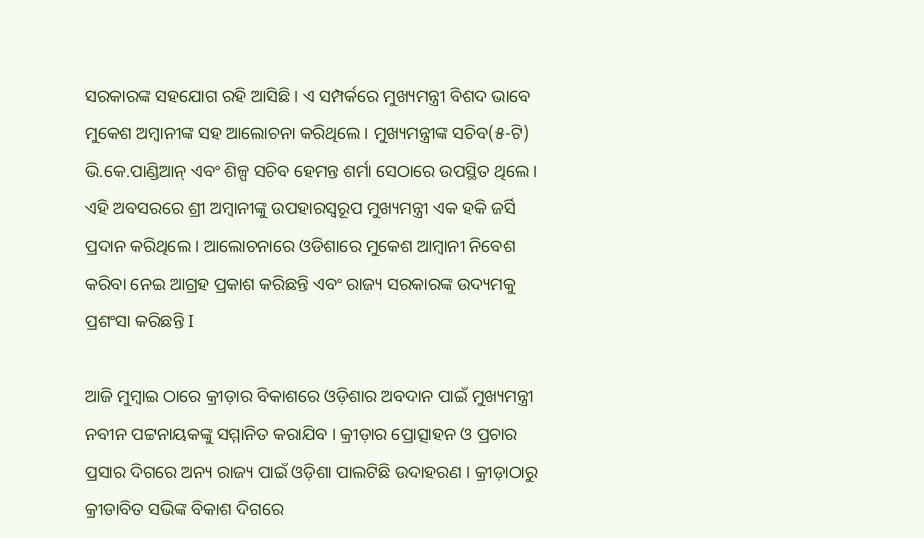ସରକାରଙ୍କ ସହଯୋଗ ରହି ଆସିଛି । ଏ ସମ୍ପର୍କରେ ମୁଖ୍ୟମନ୍ତ୍ରୀ ବିଶଦ ଭାବେ ମୁକେଶ ଅମ୍ବାନୀଙ୍କ ସହ ଆଲୋଚନା କରିଥିଲେ । ମୁଖ୍ୟମନ୍ତ୍ରୀଙ୍କ ସଚିବ(୫-ଟି) ଭି.କେ.ପାଣ୍ଡିଆନ୍ ଏବଂ ଶିଳ୍ପ ସଚିବ ହେମନ୍ତ ଶର୍ମା ସେଠାରେ ଉପସ୍ଥିତ ଥିଲେ । ଏହି ଅବସରରେ ଶ୍ରୀ ଅମ୍ବାନୀଙ୍କୁ ଉପହାରସ୍ୱରୂପ ମୁଖ୍ୟମନ୍ତ୍ରୀ ଏକ ହକି ଜର୍ସି ପ୍ରଦାନ କରିଥିଲେ । ଆଲୋଚନାରେ ଓଡିଶାରେ ମୁକେଶ ଆମ୍ବାନୀ ନିବେଶ କରିବା ନେଇ ଆଗ୍ରହ ପ୍ରକାଶ କରିଛନ୍ତି ଏବଂ ରାଜ୍ୟ ସରକାରଙ୍କ ଉଦ୍ୟମକୁ ପ୍ରଶଂସା କରିଛନ୍ତି I

ଆଜି ମୁମ୍ବାଇ ଠାରେ କ୍ରୀଡ଼ାର ବିକାଶରେ ଓଡ଼ିଶାର ଅବଦାନ ପାଇଁ ମୁଖ୍ୟମନ୍ତ୍ରୀ ନବୀନ ପଟ୍ଟନାୟକଙ୍କୁ ସମ୍ମାନିତ କରାଯିବ । କ୍ରୀଡ଼ାର ପ୍ରୋତ୍ସାହନ ଓ ପ୍ରଚାର ପ୍ରସାର ଦିଗରେ ଅନ୍ୟ ରାଜ୍ୟ ପାଇଁ ଓଡ଼ିଶା ପାଲଟିଛି ଉଦାହରଣ । କ୍ରୀଡ଼ାଠାରୁ କ୍ରୀଡାବିତ ସଭିଙ୍କ ବିକାଶ ଦିଗରେ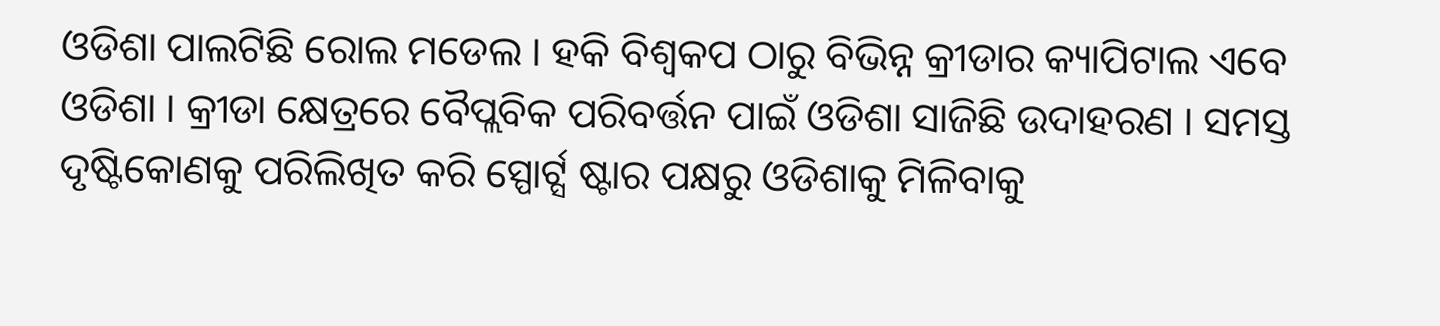ଓଡିଶା ପାଲଟିଛି ରୋଲ ମଡେଲ । ହକି ବିଶ୍ୱକପ ଠାରୁ ବିଭିନ୍ନ କ୍ରୀଡାର କ୍ୟାପିଟାଲ ଏବେ ଓଡିଶା । କ୍ରୀଡା କ୍ଷେତ୍ରରେ ବୈପ୍ଲବିକ ପରିବର୍ତ୍ତନ ପାଇଁ ଓଡିଶା ସାଜିଛି ଉଦାହରଣ । ସମସ୍ତ ଦୃଷ୍ଟିକୋଣକୁ ପରିଲିଖିତ କରି ସ୍ପୋର୍ଟ୍ସ ଷ୍ଟାର ପକ୍ଷରୁ ଓଡିଶାକୁ ମିଳିବାକୁ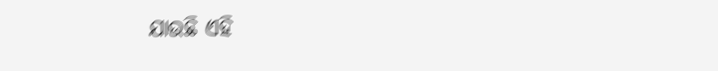ଯାଉଛି ଏହି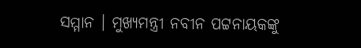ସମ୍ମାନ । ମୁଖ୍ୟମନ୍ତ୍ରୀ ନବୀନ ପଟ୍ଟନାୟକଙ୍କୁ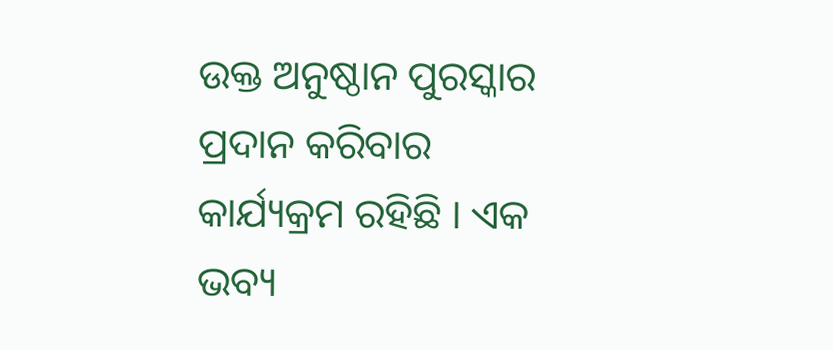ଉକ୍ତ ଅନୁଷ୍ଠାନ ପୁରସ୍କାର ପ୍ରଦାନ କରିବାର କାର୍ଯ୍ୟକ୍ରମ ରହିଛି । ଏକ ଭବ୍ୟ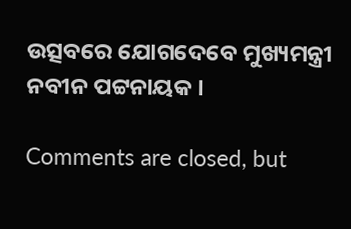ଉତ୍ସବରେ ଯୋଗଦେବେ ମୁଖ୍ୟମନ୍ତ୍ରୀ ନବୀନ ପଟ୍ଟନାୟକ ।

Comments are closed, but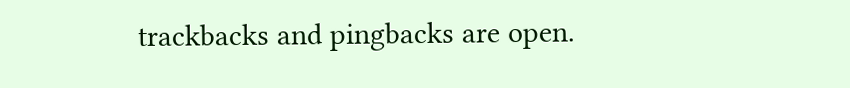trackbacks and pingbacks are open.